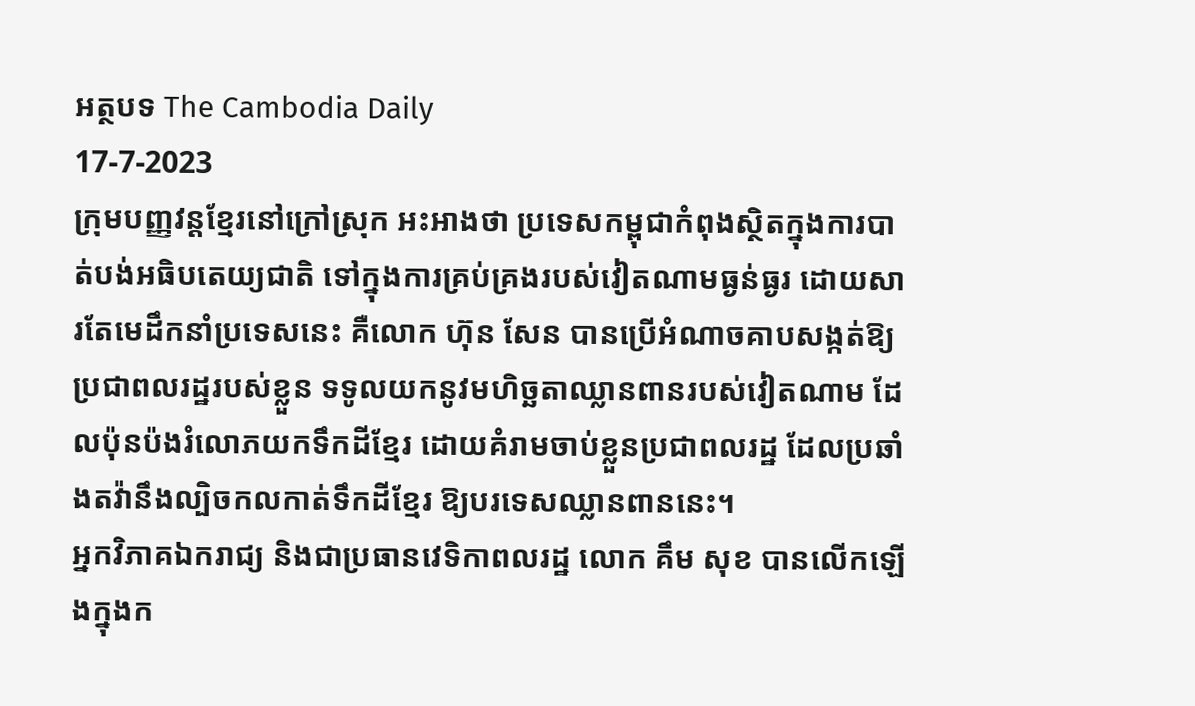អត្ថបទ The Cambodia Daily
17-7-2023
ក្រុមបញ្ញវន្តខ្មែរនៅក្រៅស្រុក អះអាងថា ប្រទេសកម្ពុជាកំពុងស្ថិតក្នុងការបាត់បង់អធិបតេយ្យជាតិ ទៅក្នុងការគ្រប់គ្រងរបស់វៀតណាមធ្ងន់ធ្ងរ ដោយសារតែមេដឹកនាំប្រទេសនេះ គឺលោក ហ៊ុន សែន បានប្រើអំណាចគាបសង្កត់ឱ្យប្រជាពលរដ្ឋរបស់ខ្លួន ទទូលយកនូវមហិច្ឆតាឈ្លានពានរបស់វៀតណាម ដែលប៉ុនប៉ងរំលោភយកទឹកដីខ្មែរ ដោយគំរាមចាប់ខ្លួនប្រជាពលរដ្ឋ ដែលប្រឆាំងតវ៉ានឹងល្បិចកលកាត់ទឹកដីខ្មែរ ឱ្យបរទេសឈ្លានពាននេះ។
អ្នកវិភាគឯករាជ្យ និងជាប្រធានវេទិកាពលរដ្ឋ លោក គឹម សុខ បានលើកឡើងក្នុងក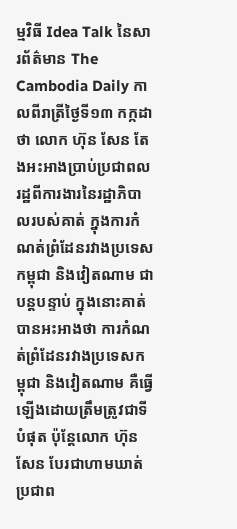ម្មវិធី Idea Talk នៃសារព័ត៌មាន The Cambodia Daily កាលពីរាត្រីថ្ងៃទី១៣ កក្កដា ថា លោក ហ៊ុន សែន តែងអះអាងប្រាប់ប្រជាពលរដ្ឋពីការងារនៃរដ្ឋាភិបាលរបស់គាត់ ក្នុងការកំណត់ព្រំដែនរវាងប្រទេសកម្ពុជា និងវៀតណាម ជាបន្តបន្ទាប់ ក្នុងនោះគាត់បានអះអាងថា ការកំណត់ព្រំដែនរវាងប្រទេសកម្ពុជា និងវៀតណាម គឺធ្វើឡើងដោយត្រឹមត្រូវជាទីបំផុត ប៉ុន្តែលោក ហ៊ុន សែន បែរជាហាមឃាត់ប្រជាព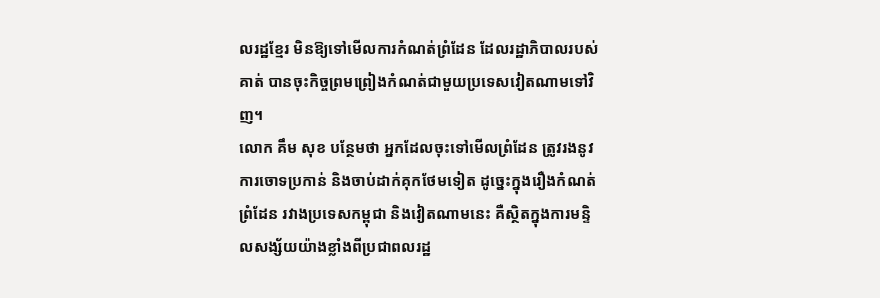លរដ្ឋខ្មែរ មិនឱ្យទៅមើលការកំណត់ព្រំដែន ដែលរដ្ឋាភិបាលរបស់គាត់ បានចុះកិច្ចព្រមព្រៀងកំណត់ជាមួយប្រទេសវៀតណាមទៅវិញ។
លោក គឹម សុខ បន្ថែមថា អ្នកដែលចុះទៅមើលព្រំដែន ត្រូវរងនូវការចោទប្រកាន់ និងចាប់ដាក់គុកថែមទៀត ដូច្នេះក្នុងរឿងកំណត់ព្រំដែន រវាងប្រទេសកម្ពុជា និងវៀតណាមនេះ គឺស្ថិតក្នុងការមន្ទិលសង្ស័យយ៉ាងខ្លាំងពីប្រជាពលរដ្ឋ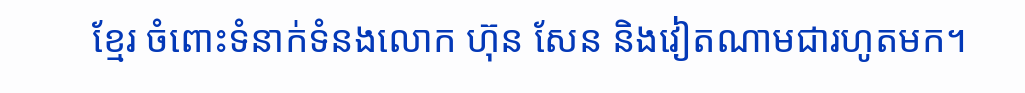ខ្មែរ ចំពោះទំនាក់ទំនងលោក ហ៊ុន សែន និងវៀតណាមជារហូតមក។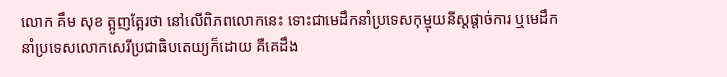លោក គឹម សុខ ត្អូញត្អែរថា នៅលើពិភពលោកនេះ ទោះជាមេដឹកនាំប្រទេសកុម្មុយនីស្តផ្ដាច់ការ ឬមេដឹកនាំប្រទេសលោកសេរីប្រជាធិបតេយ្យក៏ដោយ គឺគេដឹង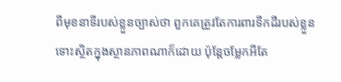ពីមុខនាទីរបស់ខ្លួនច្បាស់ថា ពួកគេត្រូវតែការពារទឹកដីរបស់ខ្លួន ទោះស្ថិតក្នុងស្ថានភាពណាក៏ដោយ ប៉ុន្តែចម្លែកអីតែ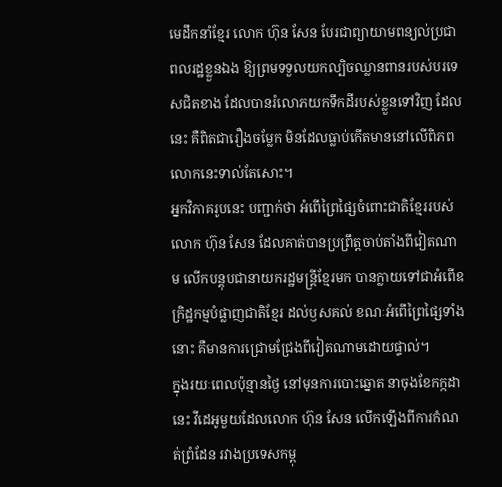មេដឹកនាំខ្មែរ លោក ហ៊ុន សែន បែរជាព្យាយាមពន្យល់ប្រជាពលរដ្ឋខ្លួនឯង ឱ្យព្រមទទួលយកល្បិចឈ្លានពានរបស់បរទេសជិតខាង ដែលបានរំលោភយកទឹកដីរបស់ខ្លួនទៅវិញ ដែលនេះ គឺពិតជារឿងចម្លែក មិនដែលធ្លាប់កើតមាននៅលើពិភពលោកនេះទាល់តែសោះ។
អ្នកវិភាគរូបនេះ បញ្ជាក់ថា អំពើព្រៃផ្សៃចំពោះជាតិខ្មែររបស់លោក ហ៊ុន សែន ដែលគាត់បានប្រព្រឹត្តចាប់តាំងពីវៀតណាម លើកបន្តុបជានាយករដ្ឋមន្ត្រីខ្មែរមក បានក្លាយទៅជាអំពើឧក្រិដ្ឋកម្មបំផ្លាញជាតិខ្មែរ ដល់ឫសគល់ ខណៈអំពើព្រៃផ្សៃទាំងនោះ គឺមានការជ្រោមជ្រែងពីវៀតណាមដោយផ្ទាល់។
ក្នុងរយៈពេលប៉ុន្មានថ្ងៃ នៅមុនការបោះឆ្នោត នាចុងខែកក្កដា នេះ វីដេអូមួយដែលលោក ហ៊ុន សែន លើកឡើងពីការកំណត់ព្រំដែន រវាងប្រទេសកម្ពុ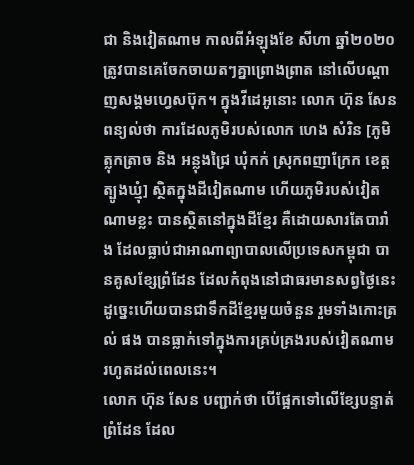ជា និងវៀតណាម កាលពីអំឡុងខែ សីហា ឆ្នាំ២០២០ ត្រូវបានគេចែកចាយតៗគ្នាព្រោងព្រាត នៅលើបណ្ដាញសង្គមហ្វេសប៊ុក។ ក្នុងវីដេអូនោះ លោក ហ៊ុន សែន ពន្យល់ថា ការដែលភូមិរបស់លោក ហេង សំរិន [ភូមិត្លុកត្រាច និង អន្លុងជ្រៃ ឃុំកក់ ស្រុកពញាក្រែក ខេត្តត្បូងឃ្មុំ] ស្ថិតក្នុងដីវៀតណាម ហើយភូមិរបស់វៀតណាមខ្លះ បានស្ថិតនៅក្នុងដីខ្មែរ គឺដោយសារតែបារាំង ដែលធ្លាប់ជាអាណាព្យាបាលលើប្រទេសកម្ពុជា បានគូសខ្សែព្រំដែន ដែលកំពុងនៅជាធរមានសព្វថ្ងៃនេះ ដូច្នេះហើយបានជាទឹកដីខ្មែរមួយចំនួន រួមទាំងកោះត្រល់ ផង បានធ្លាក់ទៅក្នុងការគ្រប់គ្រងរបស់វៀតណាម រហូតដល់ពេលនេះ។
លោក ហ៊ុន សែន បញ្ជាក់ថា បើផ្អែកទៅលើខ្សែបន្ទាត់ព្រំដែន ដែល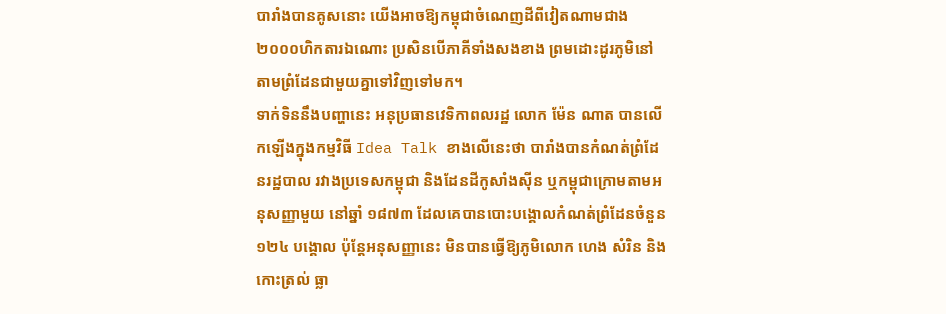បារាំងបានគូសនោះ យើងអាចឱ្យកម្ពុជាចំណេញដីពីវៀតណាមជាង ២០០០ហិកតារឯណោះ ប្រសិនបើភាគីទាំងសងខាង ព្រមដោះដូរភូមិនៅតាមព្រំដែនជាមួយគ្នាទៅវិញទៅមក។
ទាក់ទិននឹងបញ្ហានេះ អនុប្រធានវេទិកាពលរដ្ឋ លោក ម៉ែន ណាត បានលើកឡើងក្នុងកម្មវិធី Idea Talk ខាងលើនេះថា បារាំងបានកំណត់ព្រំដែនរដ្ឋបាល រវាងប្រទេសកម្ពុជា និងដែនដីកូសាំងស៊ីន ឬកម្ពុជាក្រោមតាមអនុសញ្ញាមួយ នៅឆ្នាំ ១៨៧៣ ដែលគេបានបោះបង្គោលកំណត់ព្រំដែនចំនួន ១២៤ បង្គោល ប៉ុន្តែអនុសញ្ញានេះ មិនបានធ្វើឱ្យភូមិលោក ហេង សំរិន និង កោះត្រល់ ធ្លា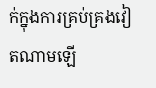ក់ក្នុងការគ្រប់គ្រងវៀតណាមឡើ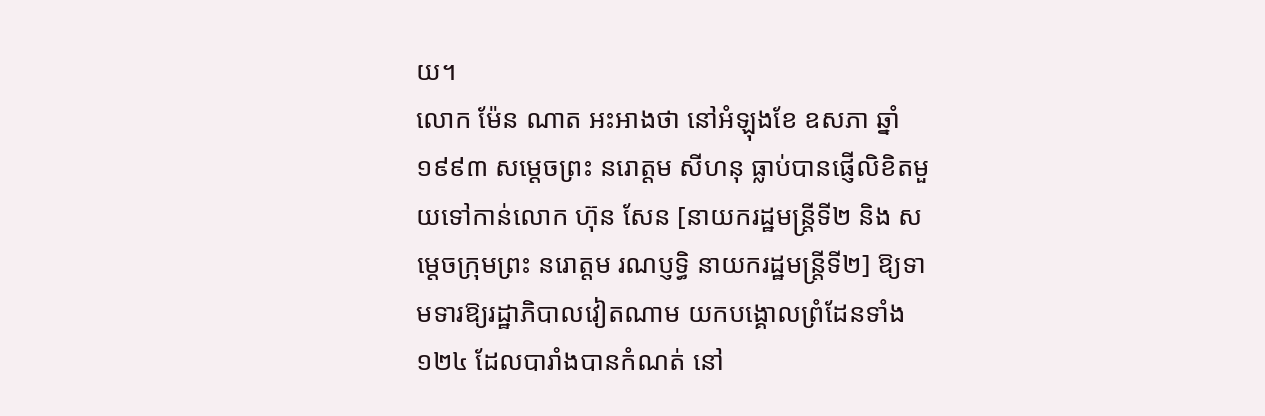យ។
លោក ម៉ែន ណាត អះអាងថា នៅអំឡុងខែ ឧសភា ឆ្នាំ១៩៩៣ សម្តេចព្រះ នរោត្តម សីហនុ ធ្លាប់បានផ្ញើលិខិតមួយទៅកាន់លោក ហ៊ុន សែន [នាយករដ្ឋមន្ត្រីទី២ និង សម្តេចក្រុមព្រះ នរោត្តម រណប្ញទ្ធិ នាយករដ្ឋមន្ត្រីទី២] ឱ្យទាមទារឱ្យរដ្ឋាភិបាលវៀតណាម យកបង្គោលព្រំដែនទាំង ១២៤ ដែលបារាំងបានកំណត់ នៅ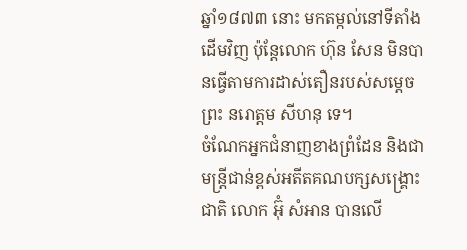ឆ្នាំ១៨៧៣ នោះ មកតម្កល់នៅទីតាំងដើមវិញ ប៉ុន្តែលោក ហ៊ុន សែន មិនបានធ្វើតាមការដាស់តឿនរបស់សម្តេចព្រះ នរោត្តម សីហនុ ទេ។
ចំណែកអ្នកជំនាញខាងព្រំដែន និងជាមន្ត្រីជាន់ខ្ពស់អតីតគណបក្សសង្គ្រោះជាតិ លោក អ៊ុំ សំអាន បានលើ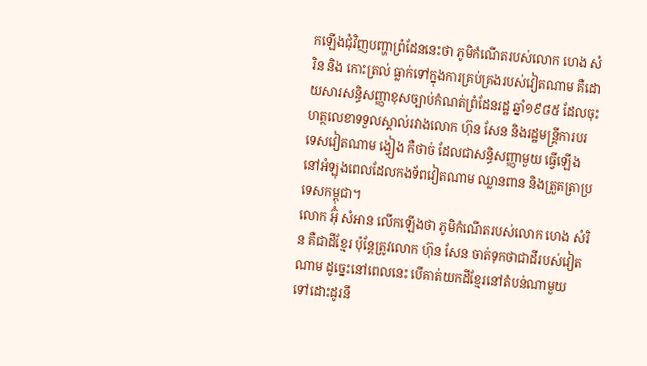កឡើងជុំវិញបញ្ហាព្រំដែននេះថា ភូមិកំណើតរបស់លោក ហេង សំរិន និង កោះត្រល់ ធ្លាក់ទៅក្នុងការគ្រប់គ្រងរបស់វៀតណាម គឺដោយសារសន្ធិសញ្ញាខុសច្បាប់កំណត់ព្រំដែនរដ្ឋ ឆ្នាំ១៩៨៥ ដែលចុះហត្ថលេខាទទួលស្គាល់រវាងលោក ហ៊ុន សែន និងរដ្ឋមន្ត្រីការបរទេសវៀតណាម ង្វៀង កឺថាច់ ដែលជាសន្ធិសញ្ញាមួយ ធ្វើឡើងនៅអំឡុងពេលដែលកងទ័ពវៀតណាម ឈ្លានពាន និងត្រួតត្រាប្រទេសកម្ពុជា។
លោក អ៊ុំ សំអាន លើកឡើងថា ភូមិកំណើតរបស់លោក ហេង សំរិន គឺជាដីខ្មែរ ប៉ុន្តែត្រូវលោក ហ៊ុន សែន ចាត់ទុកថាជាដីរបស់វៀតណាម ដូច្នេះនៅពេលនេះ បើគាត់យកដីខ្មែរនៅតំបន់ណាមួយ ទៅដោះដូរនឹ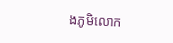ងភូមិលោក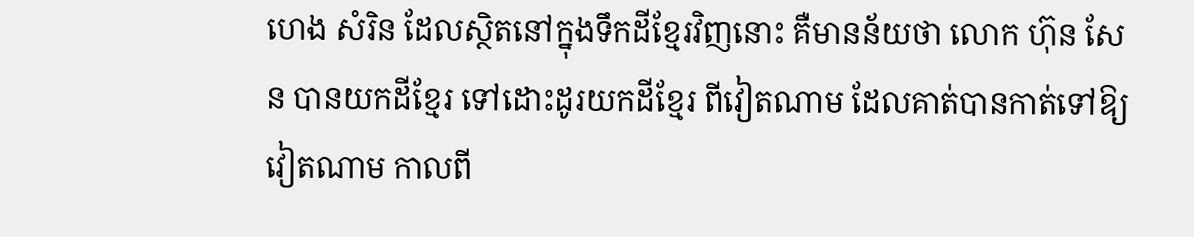ហេង សំរិន ដែលស្ថិតនៅក្នុងទឹកដីខ្មែរវិញនោះ គឺមានន័យថា លោក ហ៊ុន សែន បានយកដីខ្មែរ ទៅដោះដូរយកដីខ្មែរ ពីវៀតណាម ដែលគាត់បានកាត់ទៅឱ្យវៀតណាម កាលពី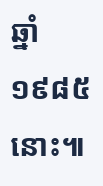ឆ្នាំ១៩៨៥ នោះ៕